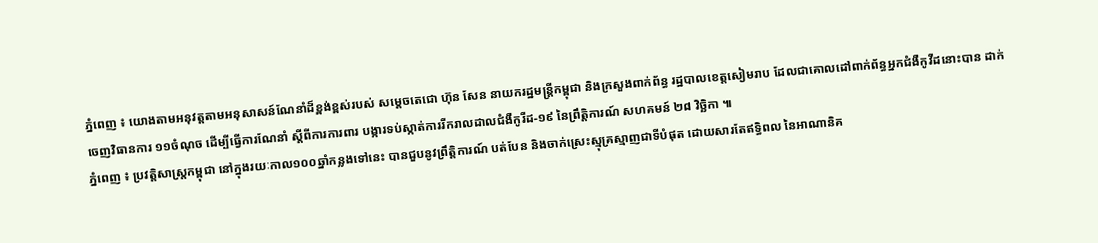ភ្នំពេញ ៖ យោងតាមអនុវត្តតាមអនុសាសន៍ណែនាំដ៏ខ្ពង់ខ្ពស់របស់ សម្តេចតេជោ ហ៊ុន សែន នាយករដ្ឋមន្រ្តីកម្ពុជា និងក្រសួងពាក់ព័ន្ធ រដ្ឋបាលខេត្តសៀមរាប ដែលជាគោលដៅពាក់ព័ន្ធអ្នកជំងឺកូវីដនោះបាន ដាក់ចេញវិធានការ ១១ចំណុច ដើម្បីធ្វើការណែនាំ ស្តីពីការការពារ បង្ការទប់ស្កាត់ការរីករាលដាលជំងឺកូរីដ-១៩ នៃព្រឹត្តិការណ៍ សហគមន៍ ២៨ វិច្ឆិកា ៕
ភ្នំពេញ ៖ ប្រវត្តិសាស្រ្តកម្ពុជា នៅក្នុងរយៈកាល១០០ឆ្នាំកន្លងទៅនេះ បានជួបនូវព្រឹត្តិការណ៍ បត់បែន និងចាក់ស្រេះស្មុគ្រស្មាញជាទីបំផុត ដោយសារតែឥទ្ធិពល នៃអាណានិគ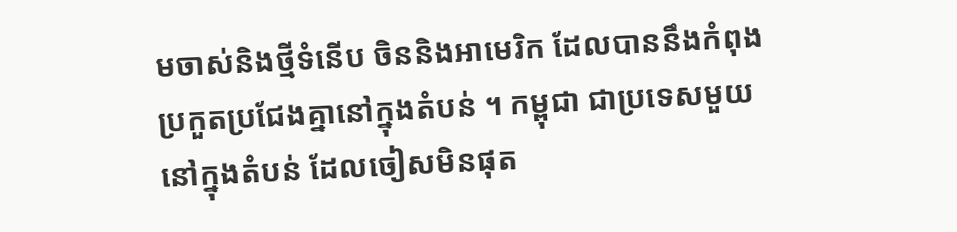មចាស់និងថ្មីទំនើប ចិននិងអាមេរិក ដែលបាននឹងកំពុងប្រកួតប្រជែងគ្នានៅក្នុងតំបន់ ។ កម្ពុជា ជាប្រទេសមួយ នៅក្នុងតំបន់ ដែលចៀសមិនផុត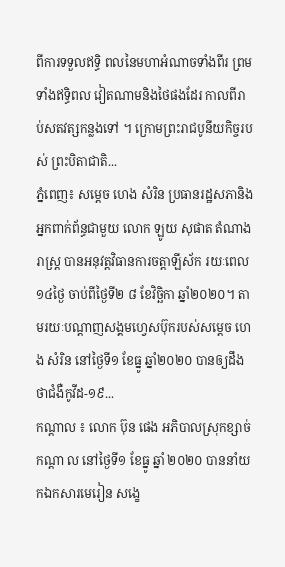ពីការទទួលឥទ្ធិ ពលនៃមហាអំណាចទាំងពីរ ព្រមទាំងឥទ្ធិពល វៀតណាមនិងថៃផងដែរ កាលពីរាប់សតវត្សកន្លងទៅ ។ ក្រោមព្រះរាជបូនីយកិច្ចរបស់ ព្រះបិតាជាតិ...
ភ្នំពេញ៖ សម្ដេច ហេង សំរិន ប្រធានរដ្ឋសភានិងអ្នកពាក់ព័ន្ធជាមួយ លោក ឡូយ សុផាត តំណាងរាស្ត្រ បានអនុវត្តវិធានការចត្តាឡីស័ក រយៈពេល១៤ថ្ងៃ ចាប់ពីថ្ងៃទី២ ៨ ខែវិច្ឆិកា ឆ្នាំ២០២០។ តាមរយៈបណ្ដាញសង្គមហ្វេសប៊ុករបស់សម្ដេច ហេង សំរិន នៅថ្ងៃទី១ ខែធ្នូ ឆ្នាំ២០២០ បានឲ្យដឹងថាជំងឺកូវីដ-១៩...
កណ្ដាល ៖ លោក ប៊ុន ផេង អភិបាលស្រុកខ្សាច់កណ្ដា ល នៅថ្ងៃទី១ ខែធ្នូ ឆ្នាំ ២០២០ បាននាំយកឯកសារមេរៀន សង្ខេ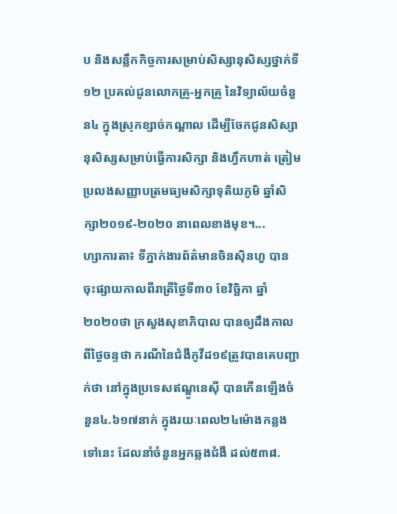ប និងសន្លឹកកិច្ចការសម្រាប់សិស្សានុសិស្សថ្នាក់ទី១២ ប្រគល់ជូនលោកគ្រូ-អ្នកគ្រូ នៃវិទ្យាល័យចំនួន៤ ក្នុងស្រុកខ្សាច់កណ្តាល ដើម្បីចែកជូនសិស្សានុសិស្សសម្រាប់ធ្វើការសិក្សា និងហ្វឹកហាត់ ត្រៀមប្រលងសញ្ញាបត្រមធ្យមសិក្សាទុតិយភូមិ ឆ្នាំសិក្សា២០១៩-២០២០ នាពេលខាងមុខ។...
ហ្សាការតា៖ ទីភ្នាក់ងារព័ត៌មានចិនស៊ិនហួ បានចុះផ្សាយកាលពីរាត្រីថ្ងៃទី៣០ ខែវិច្ឆិកា ឆ្នាំ២០២០ថា ក្រសួងសុខាភិបាល បានឲ្យដឹងកាលពីថ្ងៃចន្ទថា ករណីនៃជំងឺកូវីដ១៩ត្រូវបានគេបញ្ជាក់ថា នៅក្នុងប្រទេសឥណ្ឌូនេស៊ី បានកើនឡើងចំនួន៤.៦១៧នាក់ ក្នុងរយៈពេល២៤ម៉ោងកន្លង ទៅនេះ ដែលនាំចំនួនអ្នកឆ្លងជំងឺ ដល់៥៣៨.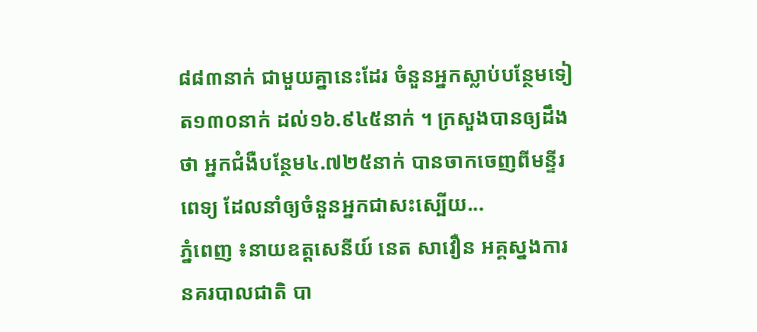៨៨៣នាក់ ជាមួយគ្នានេះដែរ ចំនួនអ្នកស្លាប់បន្ថែមទៀត១៣០នាក់ ដល់១៦.៩៤៥នាក់ ។ ក្រសួងបានឲ្យដឹងថា អ្នកជំងឺបន្ថែម៤.៧២៥នាក់ បានចាកចេញពីមន្ទីរពេទ្យ ដែលនាំឲ្យចំនួនអ្នកជាសះស្បើយ...
ភ្នំពេញ ៖នាយឧត្តសេនីយ៍ នេត សាវឿន អគ្គស្នងការ នគរបាលជាតិ បា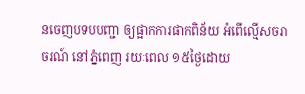នចេញបទបបញ្ជា ឲ្យផ្អាកការផាកពិន័យ អំពើល្មើសចរាចរណ៍ នៅភ្នំពេញ រយៈពេល ១៥ថ្ងៃដោយ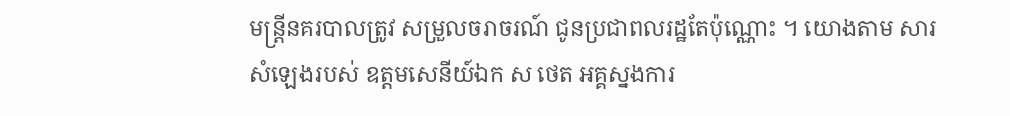មន្ត្រីនគរបាលត្រូវ សម្រួលចរាចរណ៍ ជូនប្រជាពលរដ្ឋតែប៉ុណ្ណោះ ។ យោងតាម សារសំឡេងរបស់ ឧត្តមសេនីយ៍ឯក ស ថេត អគ្គស្នងការ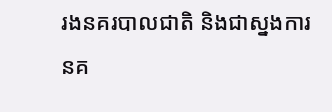រងនគរបាលជាតិ និងជាស្នងការនគ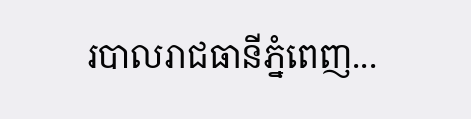របាលរាជធានីភ្នំពេញ...